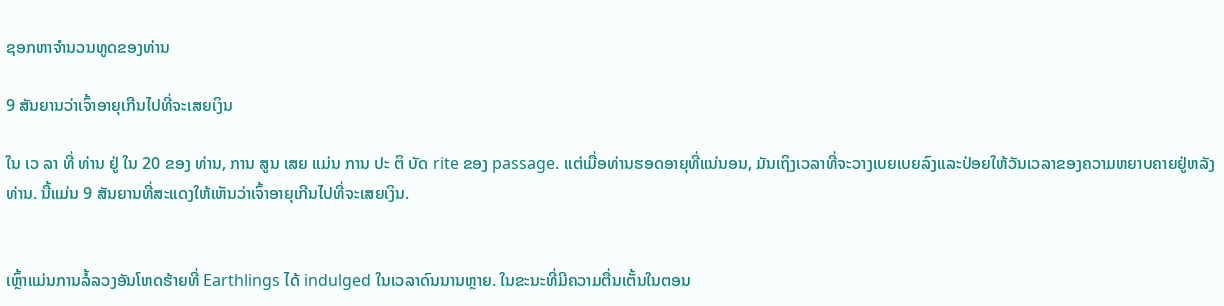ຊອກຫາຈໍານວນທູດຂອງທ່ານ

9 ສັນຍານວ່າເຈົ້າອາຍຸເກີນໄປທີ່ຈະເສຍເງິນ

ໃນ ເວ ລາ ທີ່ ທ່ານ ຢູ່ ໃນ 20 ຂອງ ທ່ານ, ການ ສູນ ເສຍ ແມ່ນ ການ ປະ ຕິ ບັດ rite ຂອງ passage. ແຕ່ເມື່ອທ່ານຮອດອາຍຸທີ່ແນ່ນອນ, ມັນເຖິງເວລາທີ່ຈະວາງເບຍເບຍລົງແລະປ່ອຍໃຫ້ວັນເວລາຂອງຄວາມຫຍາບຄາຍຢູ່ຫລັງທ່ານ. ນີ້ແມ່ນ 9 ສັນຍານທີ່ສະແດງໃຫ້ເຫັນວ່າເຈົ້າອາຍຸເກີນໄປທີ່ຈະເສຍເງິນ.


ເຫຼົ້າແມ່ນການລໍ້ລວງອັນໂຫດຮ້າຍທີ່ Earthlings ໄດ້ indulged ໃນເວລາດົນນານຫຼາຍ. ໃນຂະນະທີ່ມີຄວາມຕື່ນເຕັ້ນໃນຕອນ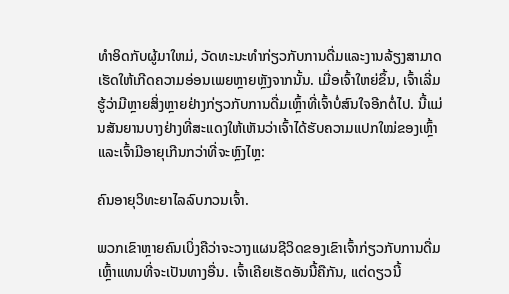ທໍາອິດກັບຜູ້ມາໃຫມ່, ວັດທະນະທໍາກ່ຽວກັບການດື່ມແລະງານລ້ຽງສາມາດເຮັດໃຫ້ເກີດຄວາມອ່ອນເພຍຫຼາຍຫຼັງຈາກນັ້ນ. ເມື່ອເຈົ້າໃຫຍ່ຂຶ້ນ, ເຈົ້າເລີ່ມຮູ້ວ່າມີຫຼາຍສິ່ງຫຼາຍຢ່າງກ່ຽວກັບການດື່ມເຫຼົ້າທີ່ເຈົ້າບໍ່ສົນໃຈອີກຕໍ່ໄປ. ນີ້ແມ່ນສັນຍານບາງຢ່າງທີ່ສະແດງໃຫ້ເຫັນວ່າເຈົ້າໄດ້ຮັບຄວາມແປກໃໝ່ຂອງເຫຼົ້າ ແລະເຈົ້າມີອາຍຸເກີນກວ່າທີ່ຈະຫຼົງໄຫຼ:

ຄົນອາຍຸວິທະຍາໄລລົບກວນເຈົ້າ.

ພວກເຂົາຫຼາຍຄົນເບິ່ງຄືວ່າຈະວາງແຜນຊີວິດຂອງເຂົາເຈົ້າກ່ຽວກັບການດື່ມເຫຼົ້າແທນທີ່ຈະເປັນທາງອື່ນ. ເຈົ້າເຄີຍເຮັດອັນນີ້ຄືກັນ, ແຕ່ດຽວນີ້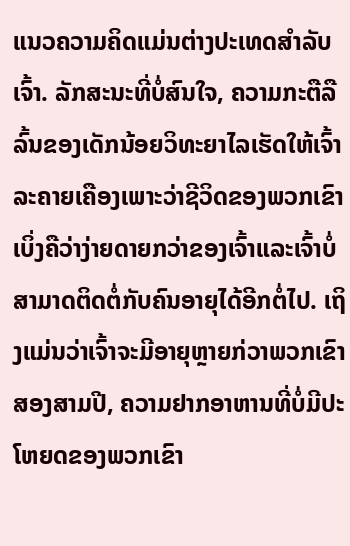ແນວຄວາມຄິດແມ່ນຕ່າງປະເທດສຳລັບເຈົ້າ. ລັກສະນະທີ່ບໍ່ສົນໃຈ, ຄວາມກະຕືລືລົ້ນຂອງເດັກນ້ອຍວິທະຍາໄລເຮັດໃຫ້ເຈົ້າລະຄາຍເຄືອງເພາະວ່າຊີວິດຂອງພວກເຂົາເບິ່ງຄືວ່າງ່າຍດາຍກວ່າຂອງເຈົ້າແລະເຈົ້າບໍ່ສາມາດຕິດຕໍ່ກັບຄົນອາຍຸໄດ້ອີກຕໍ່ໄປ. ເຖິງແມ່ນວ່າເຈົ້າຈະມີອາຍຸຫຼາຍກ່ວາພວກເຂົາສອງສາມປີ, ຄວາມຢາກອາຫານທີ່ບໍ່ມີປະໂຫຍດຂອງພວກເຂົາ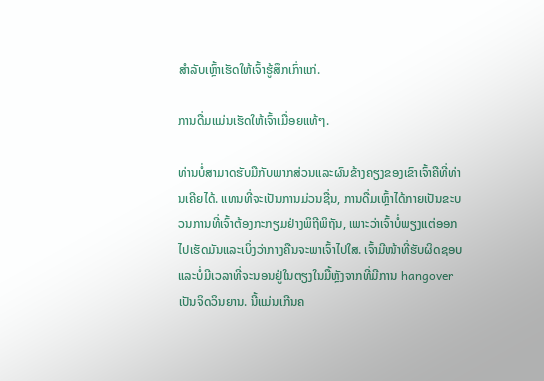ສໍາລັບເຫຼົ້າເຮັດໃຫ້ເຈົ້າຮູ້ສຶກເກົ່າແກ່.

ການດື່ມແມ່ນເຮັດໃຫ້ເຈົ້າເມື່ອຍແທ້ໆ.

ທ່ານບໍ່ສາມາດຮັບມືກັບພາກສ່ວນແລະຜົນຂ້າງຄຽງຂອງເຂົາເຈົ້າຄືທີ່ທ່ານເຄີຍໄດ້. ແທນທີ່ຈະເປັນການມ່ວນຊື່ນ, ການດື່ມເຫຼົ້າໄດ້ກາຍເປັນຂະບວນການທີ່ເຈົ້າຕ້ອງກະກຽມຢ່າງພິຖີພິຖັນ, ເພາະວ່າເຈົ້າບໍ່ພຽງແຕ່ອອກໄປເຮັດມັນແລະເບິ່ງວ່າກາງຄືນຈະພາເຈົ້າໄປໃສ. ເຈົ້າມີໜ້າທີ່ຮັບຜິດຊອບແລະບໍ່ມີເວລາທີ່ຈະນອນຢູ່ໃນຕຽງໃນມື້ຫຼັງຈາກທີ່ມີການ hangover ເປັນຈິດວິນຍານ. ນີ້ແມ່ນເກີນຄ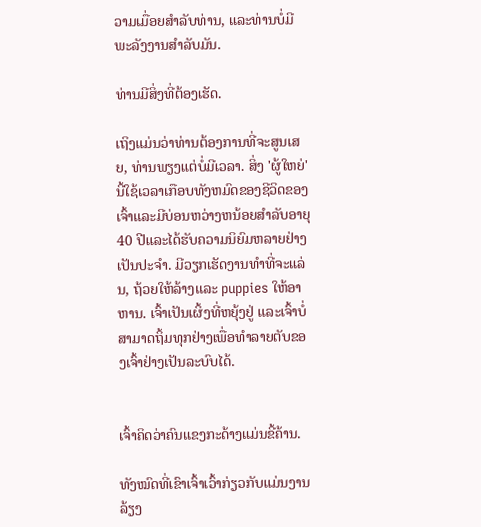ວາມເມື່ອຍສໍາລັບທ່ານ, ແລະທ່ານບໍ່ມີພະລັງງານສໍາລັບມັນ.

ທ່ານມີສິ່ງທີ່ຕ້ອງເຮັດ.

ເຖິງແມ່ນວ່າທ່ານຕ້ອງການທີ່ຈະສູນເສຍ, ທ່ານພຽງແຕ່ບໍ່ມີເວລາ. ສິ່ງ 'ຜູ້ໃຫຍ່' ນີ້ໃຊ້ເວລາເກືອບທັງຫມົດຂອງຊີວິດຂອງເຈົ້າແລະມີບ່ອນຫວ່າງຫນ້ອຍສໍາລັບອາຍຸ 40 ປີແລະໄດ້ຮັບຄວາມນິຍົມຫລາຍຢ່າງເປັນປະຈໍາ. ມີວຽກເຮັດງານທໍາທີ່ຈະແລ່ນ, ຖ້ວຍໃຫ້ລ້າງແລະ puppies ໃຫ້ອາຫານ. ເຈົ້າເປັນເຜິ້ງທີ່ຫຍຸ້ງຢູ່ ແລະເຈົ້າບໍ່ສາມາດຖິ້ມທຸກຢ່າງເພື່ອທໍາລາຍຕັບຂອງເຈົ້າຢ່າງເປັນລະບົບໄດ້.


ເຈົ້າຄິດວ່າຄົນແຂງກະດ້າງແມ່ນຂີ້ຄ້ານ.

ທັງໝົດທີ່ເຂົາເຈົ້າເວົ້າກ່ຽວກັບແມ່ນງານລ້ຽງ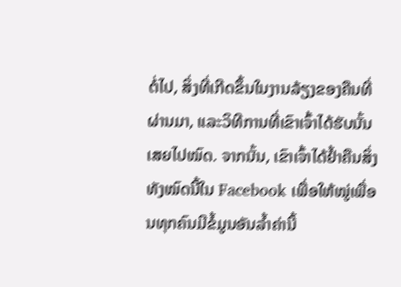ຕໍ່ໄປ, ສິ່ງທີ່ເກີດຂຶ້ນໃນງານລ້ຽງຂອງຄືນທີ່ຜ່ານມາ, ແລະວິທີການທີ່ເຂົາເຈົ້າໄດ້ຮັບນັ້ນເສຍໄປໝົດ. ຈາກນັ້ນ, ເຂົາເຈົ້າໄດ້ຢ້ຳຄືນສິ່ງທັງໝົດນີ້ໃນ Facebook ເພື່ອໃຫ້ໝູ່ເພື່ອນທຸກຄົນມີຂໍ້ມູນອັນລ້ຳຄ່ານີ້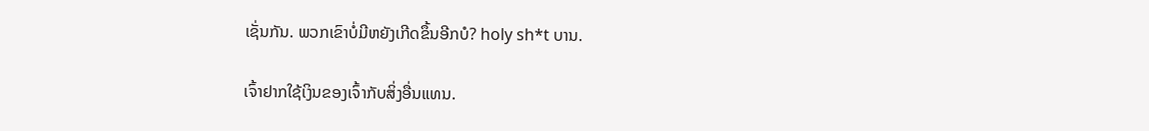ເຊັ່ນກັນ. ພວກເຂົາບໍ່ມີຫຍັງເກີດຂຶ້ນອີກບໍ? holy sh*t ບານ.

ເຈົ້າຢາກໃຊ້ເງິນຂອງເຈົ້າກັບສິ່ງອື່ນແທນ.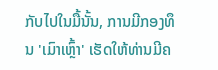ກັບໄປໃນມື້ນັ້ນ, ການມີກອງທຶນ 'ເມົາເຫຼົ້າ' ເຮັດໃຫ້ທ່ານມີຄ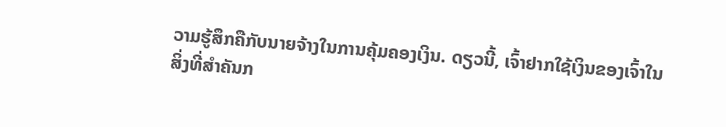ວາມຮູ້ສຶກຄືກັບນາຍຈ້າງໃນການຄຸ້ມຄອງເງິນ. ດຽວນີ້, ເຈົ້າຢາກໃຊ້ເງິນຂອງເຈົ້າໃນສິ່ງທີ່ສຳຄັນກ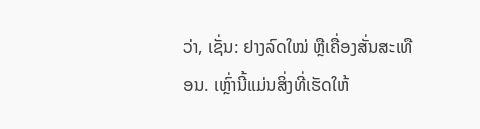ວ່າ, ເຊັ່ນ: ຢາງລົດໃໝ່ ຫຼືເຄື່ອງສັ່ນສະເທືອນ. ເຫຼົ່ານີ້ແມ່ນສິ່ງທີ່ເຮັດໃຫ້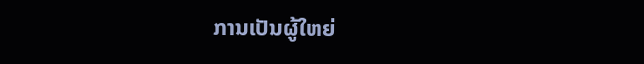ການເປັນຜູ້ໃຫຍ່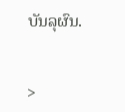ບັນລຸຜົນ.


>